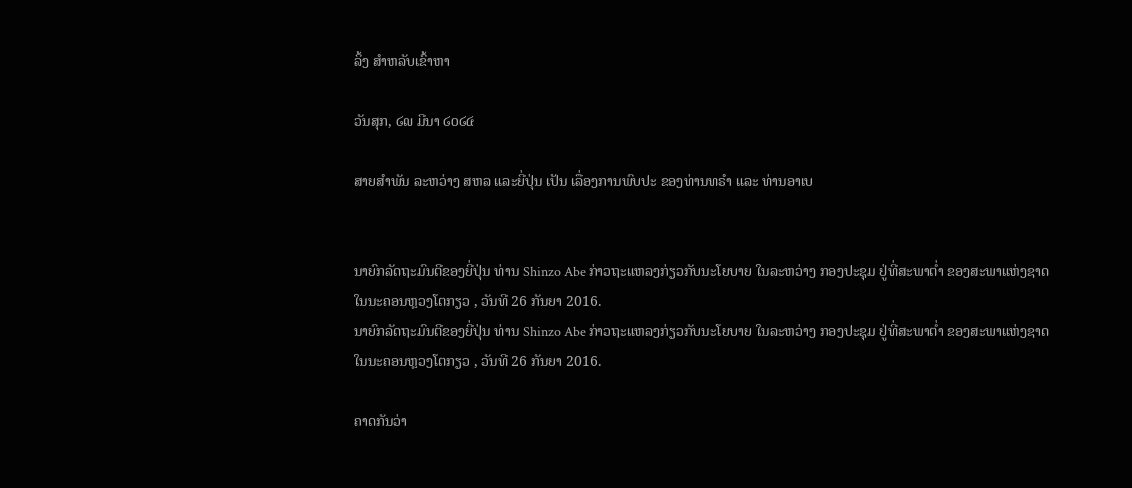ລິ້ງ ສຳຫລັບເຂົ້າຫາ

ວັນສຸກ, ໒໙ ມີນາ ໒໐໒໔

ສາຍສຳພັນ ລະຫວ່າງ ສຫລ ແລະຍີ່ປຸ່ນ ເປັນ ເລື່ອງການພົບປະ ຂອງທ່ານທຣຳ ແລະ ທ່ານອາເບ


ນາຍົກລັດຖະມົນຕີຂອງຍີ່ປຸ່ນ ທ່ານ Shinzo Abe ກ່າວຖະແຫລງກ່ຽວກັບນະໂຍບາຍ ໃນລະຫວ່າງ ກອງປະຊຸມ ຢູ່ທີ່ສະພາຕ່ຳ ຂອງສະພາແຫ່ງຊາດ ໃນນະຄອນຫຼວງໂຕກຽວ , ວັນທີ 26 ກັນຍາ 2016.
ນາຍົກລັດຖະມົນຕີຂອງຍີ່ປຸ່ນ ທ່ານ Shinzo Abe ກ່າວຖະແຫລງກ່ຽວກັບນະໂຍບາຍ ໃນລະຫວ່າງ ກອງປະຊຸມ ຢູ່ທີ່ສະພາຕ່ຳ ຂອງສະພາແຫ່ງຊາດ ໃນນະຄອນຫຼວງໂຕກຽວ , ວັນທີ 26 ກັນຍາ 2016.

ຄາດກັນວ່າ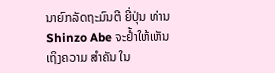ນາຍົກລັດຖະມົນຕີ ຍີ່ປຸ່ນ ທ່ານ Shinzo Abe ຈະຢ້ຳໃຫ້ເຫັນເຖິງຄວາມ ສຳຄັນ ໃນ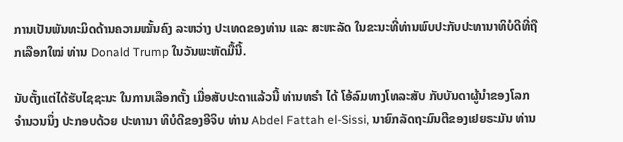ການເປັນພັນທະມິດດ້ານຄວາມໝັ້ນຄົງ ລະຫວ່າງ ປະເທດຂອງທ່ານ ແລະ ສະຫະລັດ ໃນຂະນະທີ່ທ່ານພົບປະກັບປະທານາທິບໍດີທີ່ຖືກເລືອກໃໝ່ ທ່ານ Donald Trump ໃນວັນພະຫັດມື້ນີ້.

ນັບຕັ້ງແຕ່ໄດ້ຮັບໄຊຊະນະ ໃນການເລືອກຕັ້ງ ເມື່ອສັບປະດາແລ້ວນີ້ ທ່ານທຣຳ ໄດ້ ໂອ້ລົມທາງໂທລະສັບ ກັບບັນດາຜູ້ນຳຂອງໂລກ ຈຳນວນນຶ່ງ ປະກອບດ້ວຍ ປະທານາ ທິບໍດີຂອງອີຈິບ ທ່ານ Abdel Fattah el-Sissi, ນາຍົກລັດຖະມົນຕີຂອງເຢຍຣະມັນ ທ່ານ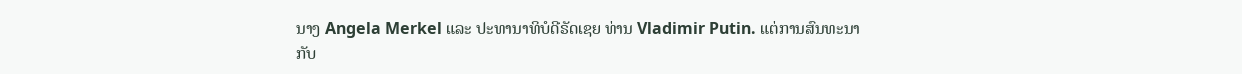ນາງ Angela Merkel ແລະ ປະທານາທິບໍດີຣັດເຊຍ ທ່ານ Vladimir Putin. ແຕ່ການສົນທະນາ ກັບ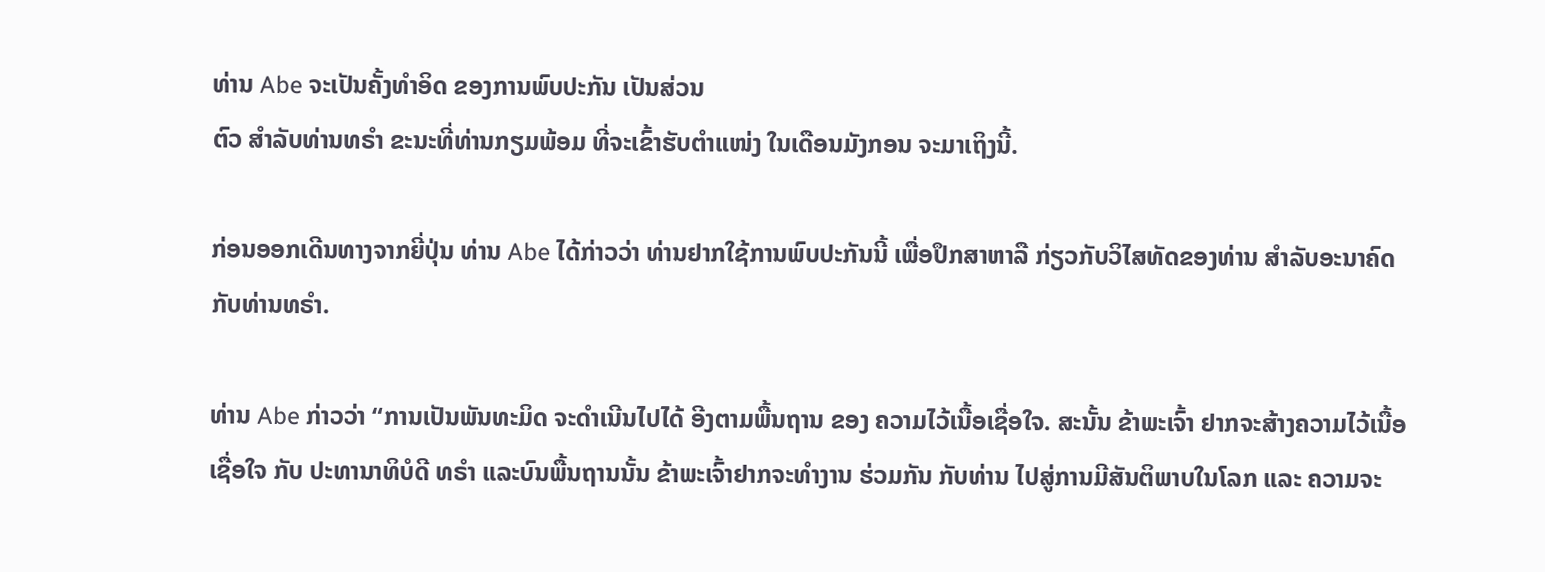ທ່ານ Abe ຈະເປັນຄັ້ງທຳອິດ ຂອງການພົບປະກັນ ເປັນສ່ວນ
ຕົວ ສຳລັບທ່ານທຣຳ ຂະນະທີ່ທ່ານກຽມພ້ອມ ທີ່ຈະເຂົ້າຮັບຕຳແໜ່ງ ໃນເດືອນມັງກອນ ຈະມາເຖິງນີ້.

ກ່ອນອອກເດີນທາງຈາກຍີ່ປຸ່ນ ທ່ານ Abe ໄດ້ກ່າວວ່າ ທ່ານຢາກໃຊ້ການພົບປະກັນນີ້ ເພື່ອປຶກສາຫາລື ກ່ຽວກັບວິໄສທັດຂອງທ່ານ ສຳລັບອະນາຄົດ ກັບທ່ານທຣຳ.

ທ່ານ Abe ກ່າວວ່າ “ການເປັນພັນທະມິດ ຈະດຳເນີນໄປໄດ້ ອີງຕາມພື້ນຖານ ຂອງ ຄວາມໄວ້ເນື້ອເຊື່ອໃຈ. ສະນັ້ນ ຂ້າພະເຈົ້າ ຢາກຈະສ້າງຄວາມໄວ້ເນື້ອເຊື່ອໃຈ ກັບ ປະທານາທິບໍດີ ທຣຳ ແລະບົນພື້ນຖານນັ້ນ ຂ້າພະເຈົ້າຢາກຈະທຳງານ ຮ່ວມກັນ ກັບທ່ານ ໄປສູ່ການມີສັນຕິພາບໃນໂລກ ແລະ ຄວາມຈະ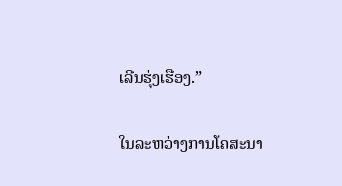ເລີນຮຸ່ງເຮືອງ.”

ໃນລະຫວ່າງການໂຄສະນາ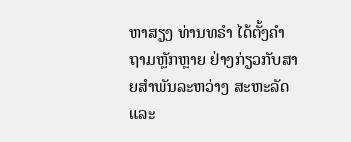ຫາສຽງ ທ່ານທຣຳ ໄດ້ຕັ້ງຄຳຖາມຫຼັກຫຼາຍ ຢ່າງກ່ຽວກັບສາຍສຳພັນລະຫວ່າງ ສະຫະລັດ ແລະ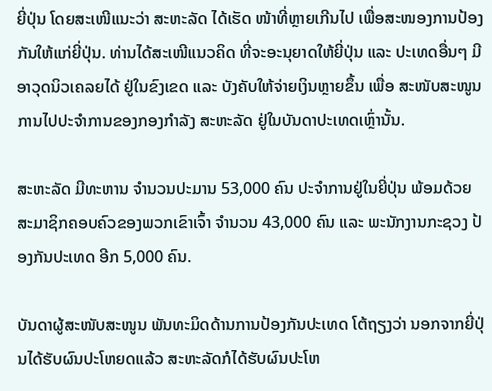ຍີ່ປຸ່ນ ໂດຍສະເໜີແນະວ່າ ສະຫະລັດ ໄດ້ເຮັດ ໜ້າທີ່ຫຼາຍເກີນໄປ ເພື່ອສະໜອງການປ້ອງກັນໃຫ້ແກ່ຍີ່ປຸ່ນ. ທ່ານໄດ້ສະເໜີແນວຄິດ ທີ່ຈະອະນຸຍາດໃຫ້ຍີ່ປຸ່ນ ແລະ ປະເທດອື່ນໆ ມີອາວຸດນິວເຄລຍໄດ້ ຢູ່ໃນຂົງເຂດ ແລະ ບັງຄັບໃຫ້ຈ່າຍເງິນຫຼາຍຂຶ້ນ ເພື່ອ ສະໜັບສະໜູນ ການໄປປະຈຳການຂອງກອງກຳລັງ ສະຫະລັດ ຢູ່ໃນບັນດາປະເທດເຫຼົ່ານັ້ນ.

ສະຫະລັດ ມີທະຫານ ຈຳນວນປະມານ 53,000 ຄົນ ປະຈຳການຢູ່ໃນຍີ່ປຸ່ນ ພ້ອມດ້ວຍ ສະມາຊິກຄອບຄົວຂອງພວກເຂົາເຈົ້າ ຈຳນວນ 43,000 ຄົນ ແລະ ພະນັກງານກະຊວງ ປ້ອງກັນປະເທດ ອີກ 5,000 ຄົນ.

ບັນດາຜູ້ສະໜັບສະໜູນ ພັນທະມິດດ້ານການປ້ອງກັນປະເທດ ໂຕ້ຖຽງວ່າ ນອກຈາກຍີ່ປຸ່ນໄດ້ຮັບຜົນປະໂຫຍດແລ້ວ ສະຫະລັດກໍໄດ້ຮັບຜົນປະໂຫ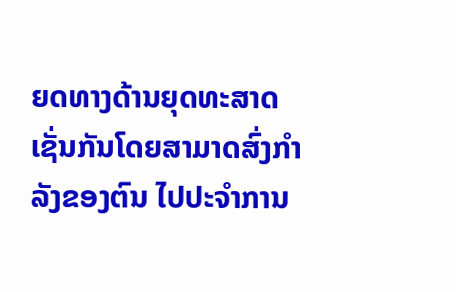ຍດທາງດ້ານຍຸດທະສາດເຊັ່ນກັນໂດຍສາມາດສົ່ງກຳລັງຂອງຕົນ ໄປປະຈຳການ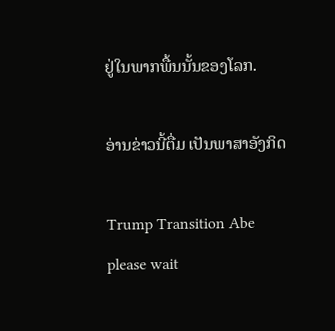ຢູ່ໃນພາກພື້ນນັ້ນຂອງໂລກ.

ອ່ານຂ່າວນີ້ຕື່ມ ເປັນພາສາອັງກິດ

Trump Transition Abe
please wait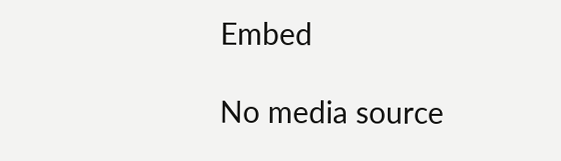Embed

No media source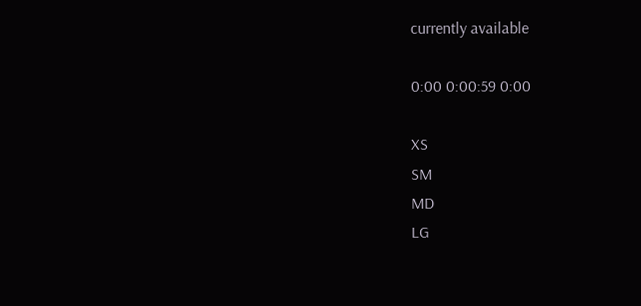currently available

0:00 0:00:59 0:00

XS
SM
MD
LG